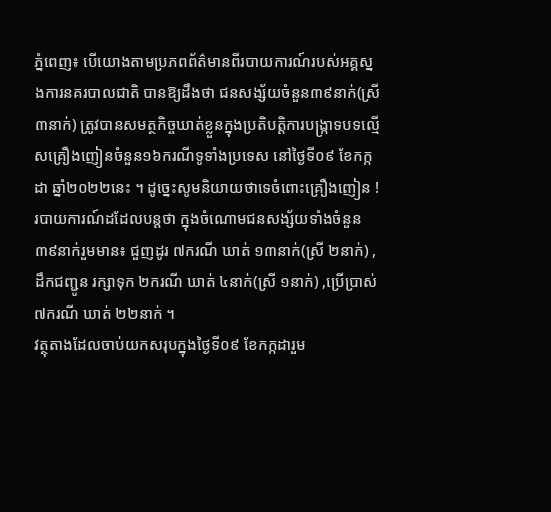ភ្នំពេញ៖ បើយោងតាមប្រភពព័ត៌មានពីរបាយការណ៍របស់អគ្គស្នងការនគរបាលជាតិ បានឱ្យដឹងថា ជនសង្ស័យចំនួន៣៩នាក់(ស្រី៣នាក់) ត្រូវបានសមត្ថកិច្ចឃាត់ខ្លួនក្នុងប្រតិបត្តិការបង្ក្រាទបទល្មើសគ្រឿងញៀនចំនួន១៦ករណីទូទាំងប្រទេស នៅថ្ងៃទី០៩ ខែកក្កដា ឆ្នាំ២០២២នេះ ។ ដូច្នេះសូមនិយាយថាទេចំពោះគ្រឿងញៀន !
របាយការណ៍ដដែលបន្តថា ក្នុងចំណោមជនសង្ស័យទាំងចំនួន៣៩នាក់រួមមាន៖ ជួញដូរ ៧ករណី ឃាត់ ១៣នាក់(ស្រី ២នាក់) ,ដឹកជញ្ជូន រក្សាទុក ២ករណី ឃាត់ ៤នាក់(ស្រី ១នាក់) ,ប្រើប្រាស់ ៧ករណី ឃាត់ ២២នាក់ ។
វត្ថុតាងដែលចាប់យកសរុបក្នុងថ្ងៃទី០៩ ខែកក្កដារួម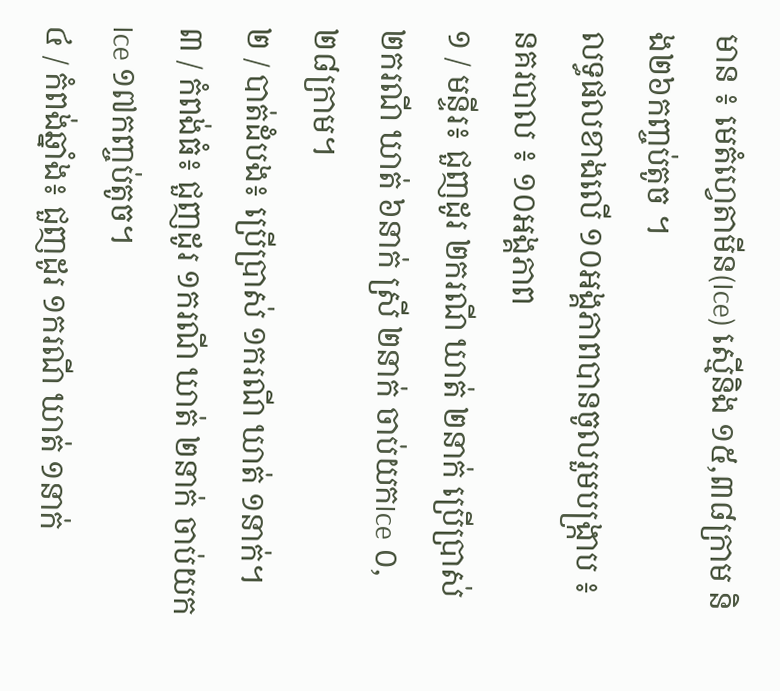មាន ៖ មេតំហ្វេតាមីន(Ice) ស្មេីនិង ១៥,៣៨ក្រាម និង២៦កញ្ចប់តូច ។
លទ្ធផលខាងលើ ១០អង្គភាពបានចូលរួមបង្ក្រាប ៖
នគរបាល ៖ ១០អង្គភាព
១ / មន្ទីរ៖ ជួញដូរ ២ករណី ឃាត់ ២នាក់ ប្រើប្រាស់ ២ករណី ឃាត់ ៦នាក់ ស្រី ២នាក់ ចាប់យកIce ០,២៨ក្រាម។
២ / បាត់ដំបង៖ ប្រើប្រាស់ ១ករណី ឃាត់ ១នាក់។
៣ / កំពង់ធំ៖ ជួញដូរ ១ករណី ឃាត់ ២នាក់ ចាប់យកIce ១៧កញ្ចប់តូច។
៤ / កំពង់ឆ្នាំង៖ ជួញដូរ ១ករណី ឃាត់ ១នាក់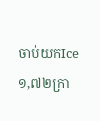ចាប់យកIce ១,៧២ក្រា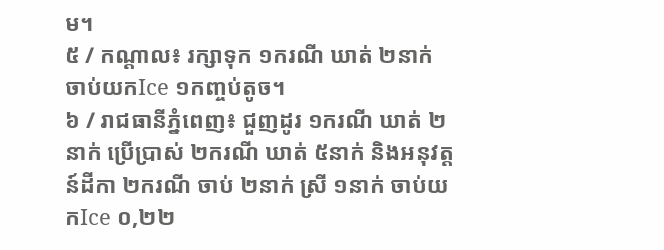ម។
៥ / កណ្តាល៖ រក្សាទុក ១ករណី ឃាត់ ២នាក់ ចាប់យកIce ១កញ្ចប់តូច។
៦ / រាជធានីភ្នំពេញ៖ ជួញដូរ ១ករណី ឃាត់ ២នាក់ ប្រើប្រាស់ ២ករណី ឃាត់ ៥នាក់ និងអនុវត្តន៍ដីកា ២ករណី ចាប់ ២នាក់ ស្រី ១នាក់ ចាប់យកIce ០,២២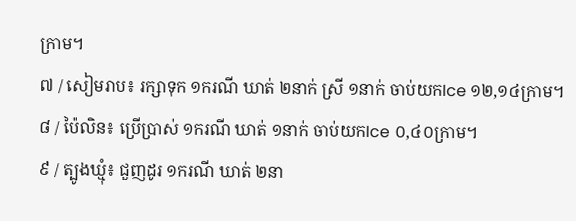ក្រាម។
៧ / សៀមរាប៖ រក្សាទុក ១ករណី ឃាត់ ២នាក់ ស្រី ១នាក់ ចាប់យកIce ១២,១៤ក្រាម។
៨ / ប៉ៃលិន៖ ប្រើប្រាស់ ១ករណី ឃាត់ ១នាក់ ចាប់យកIce ០,៤០ក្រាម។
៩ / ត្បូងឃ្មុំ៖ ជួញដូរ ១ករណី ឃាត់ ២នា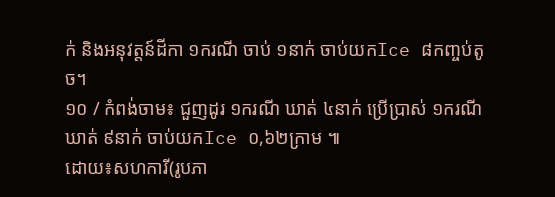ក់ និងអនុវត្តន៍ដីកា ១ករណី ចាប់ ១នាក់ ចាប់យកIce ៨កញ្ចប់តូច។
១០ / កំពង់ចាម៖ ជួញដូរ ១ករណី ឃាត់ ៤នាក់ ប្រើប្រាស់ ១ករណី ឃាត់ ៩នាក់ ចាប់យកIce ០,៦២ក្រាម ៕
ដោយ៖សហការី(រូបភា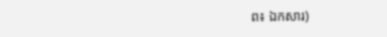ព៖ ឯកសារ)